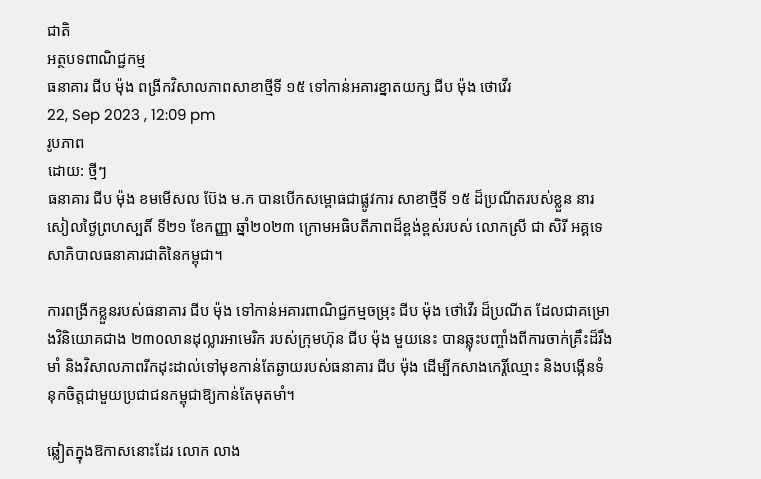ជាតិ
អត្ថបទពាណិជ្ជកម្ម
ធនាគារ ជីប ម៉ុង ពង្រីកវិសាលភាពសាខាថ្មីទី ១៥ ទៅកាន់អគារខ្នាតយក្ស ជីប ម៉ុង ថោវើរ
22, Sep 2023 , 12:09 pm
រូបភាព
ដោយ: ថ្មីៗ
ធនាគារ ជីប ម៉ុង ខមមើសល ប៊ែង ម.ក បានបើកសម្ពោធជាផ្លូវការ សាខាថ្មីទី ១៥ ដ៏ប្រណីតរបស់ខ្លួន នារសៀលថ្ងៃព្រហស្បតិ៍ ទី២១ ខែកញ្ញា ឆ្នាំ២០២៣ ក្រោមអធិបតីភាពដ៏ខ្ពង់ខ្ពស់របស់ លោកស្រី ជា សិរី អគ្គទេសាភិបាលធនាគារជាតិនៃកម្ពុជា។

ការពង្រីកខ្លួនរបស់ធនាគារ ជីប ម៉ុង ទៅកាន់អគារពាណិជ្ជកម្មចម្រុះ ជីប ម៉ុង ថៅវើរ ដ៏ប្រណីត ដែលជាគម្រោងវិនិយោគជាង ២៣០លានដុល្លារអាមេរិក របស់ក្រុមហ៊ុន ជីប ម៉ុង មួយនេះ បានឆ្លុះបញ្ចាំងពីការចាក់គ្រឹះដ៏រឹងមាំ និងវិសាលភាពរីកដុះដាល់ទៅមុខកាន់តែឆ្ងាយរបស់ធនាគារ ជីប ម៉ុង ដើម្បីកសាងកេរ្តិ៍ឈ្មោះ និងបង្កើនទំនុកចិត្តជាមួយប្រជាជនកម្ពុជាឱ្យកាន់តែមុតមាំ។

ឆ្លៀតក្នុងឱកាសនោះដែរ លោក លាង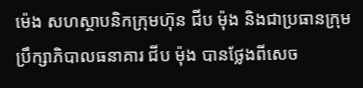ម៉េង សហស្ថាបនិកក្រុមហ៊ុន ជីប ម៉ុង និងជាប្រធានក្រុមប្រឹក្សាភិបាលធនាគារ ជីប ម៉ុង បានថ្លែងពីសេច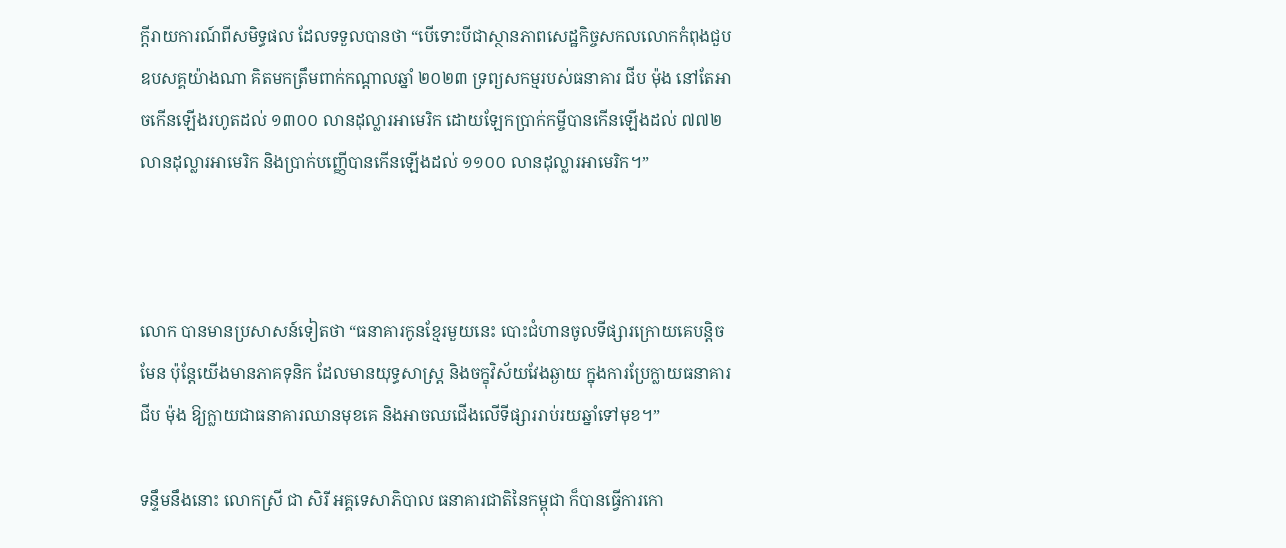ក្តីរាយការណ៍ពីសមិទ្ធផល ដែលទទួលបានថា “បើទោះបីជាស្ថានភាពសេដ្ឋកិច្ចសកលលោកកំពុងជួបឧបសគ្គយ៉ាងណា គិតមកត្រឹមពាក់កណ្តាលឆ្នាំ ២០២៣ ទ្រព្យសកម្មរបស់ធនាគារ ជីប ម៉ុង នៅតែអាចកើនឡើងរហូតដល់ ១៣០០ លានដុល្លារអាមេរិក ដោយឡែកប្រាក់កម្ចីបានកើនឡើងដល់ ៧៧២ លានដុល្លារអាមេរិក និងប្រាក់បញ្ញើបានកើនឡើងដល់ ១១០០ លានដុល្លារអាមេរិក។”



លោក បានមានប្រសាសន៍ទៀតថា “ធនាគារកូនខ្មែរមួយនេះ បោះជំហានចូលទីផ្សារក្រោយគេបន្តិចមែន ប៉ុន្តែយើងមានភាគទុនិក ដែលមានយុទ្ធសាស្ត្រ និងចក្ខុវិស័យវែងឆ្ងាយ ក្នុងការប្រែក្លាយធនាគារ ជីប ម៉ុង ឱ្យក្លាយជាធនាគារឈានមុខគេ និងអាចឈជើងលើទីផ្សាររាប់រយឆ្នាំទៅមុខ។”

ទន្ទឹមនឹងនោះ លោកស្រី ជា សិរី អគ្គទេសាភិបាល ធនាគារជាតិនៃកម្ពុជា ក៏បានធ្វើការកោ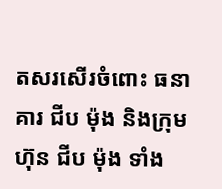តសរសើរចំពោះ ធនាគារ ជីប ម៉ុង និងក្រុមហ៊ុន ជីប ម៉ុង ទាំង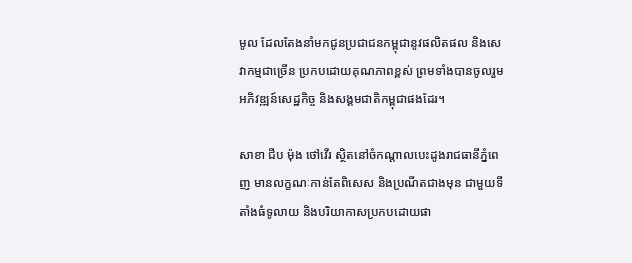មូល ដែលតែងនាំមកជូនប្រជាជនកម្ពុជានូវផលិតផល និងសេវាកម្មជាច្រើន ប្រកបដោយគុណភាពខ្ពស់ ព្រមទាំងបានចូលរួមអភិវឌ្ឍន៍សេដ្ឋកិច្ច និងសង្គមជាតិកម្ពុជាផងដែរ។

សាខា ជីប ម៉ុង ថៅវើរ ស្ថិតនៅចំកណ្តាលបេះដូងរាជធានីភ្នំពេញ មានលក្ខណៈកាន់តែពិសេស និងប្រណីតជាងមុន ជាមួយទីតាំងធំទូលាយ និងបរិយាកាសប្រកបដោយផា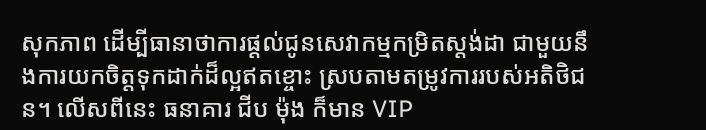សុកភាព ដើម្បីធានាថាការផ្តល់ជូនសេវាកម្មកម្រិតស្តង់ដា ជាមួយនឹងការយកចិត្តទុកដាក់ដ៏ល្អឥតខ្ចោះ ស្របតាមតម្រូវការរបស់អតិថិជន។ លើសពីនេះ ធនាគារ ជីប ម៉ុង ក៏មាន VIP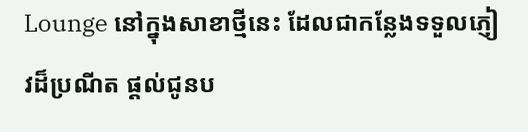Lounge នៅក្នុងសាខាថ្មីនេះ ដែលជាកន្លែងទទួលភ្ញៀវដ៏ប្រណីត ផ្តល់ជូនប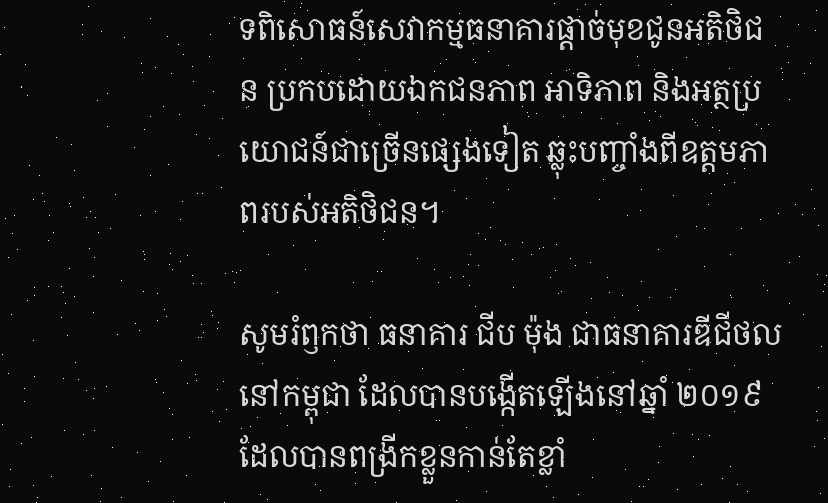ទពិសោធន៍សេវាកម្មធនាគារផ្តាច់មុខជូនអតិថិជន ប្រកបដោយឯកជនភាព អាទិភាព និងអត្ថប្រយោជន៍ជាច្រើនផ្សេងទៀត ឆ្លុះបញ្ចាំងពីឧត្តមភាពរបស់អតិថិជន។

សូមរំឭកថា ធនាគារ ជីប ម៉ុង ជាធនាគារឌីជីថលនៅកម្ពុជា ដែលបានបង្កើតឡើងនៅឆ្នាំ ២០១៩ ដែលបានពង្រីកខ្លួនកាន់តែខ្លាំ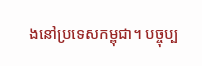ងនៅប្រទេសកម្ពុជា។ បច្ចុប្ប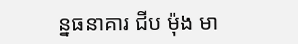ន្នធនាគារ ជីប ម៉ុង មា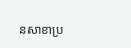នសាខាប្រ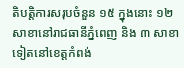តិបត្តិការសរុបចំនួន ១៥ ក្នុងនោះ ១២ សាខានៅរាជធានីភ្នំពេញ និង ៣ សាខាទៀតនៅខេត្តកំពង់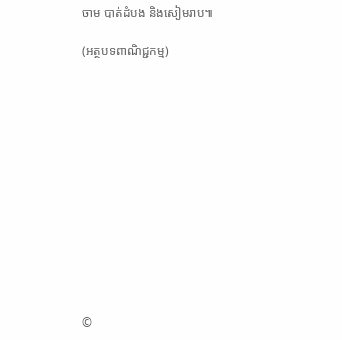ចាម បាត់ដំបង និងសៀមរាប៕

(អត្ថបទពាណិជ្ជកម្ម)













©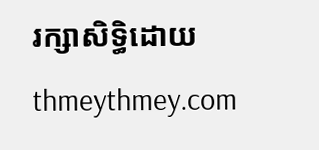រក្សាសិទ្ធិដោយ thmeythmey.com